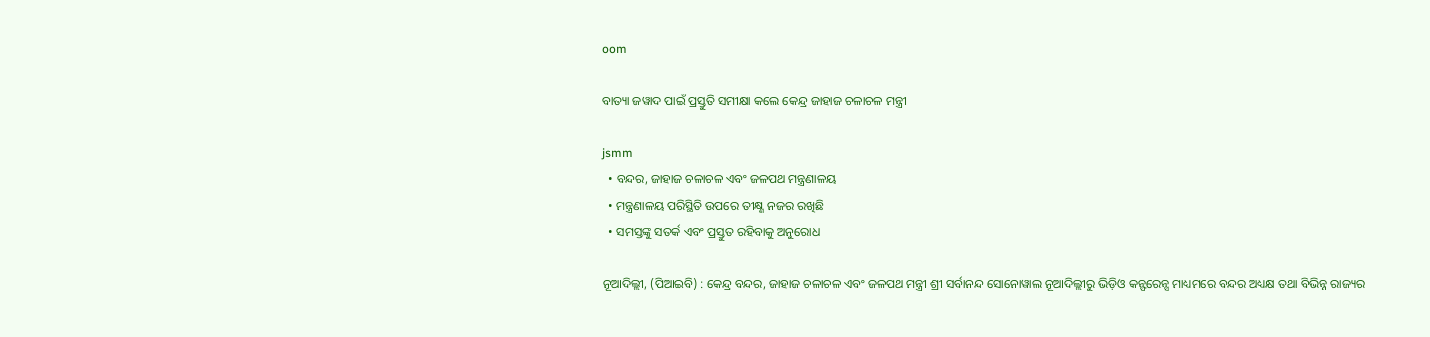oom

ବାତ୍ୟା ଜୱାଦ ପାଇଁ ପ୍ରସ୍ତୁତି ସମୀକ୍ଷା କଲେ କେନ୍ଦ୍ର ଜାହାଜ ଚଳାଚଳ ମନ୍ତ୍ରୀ

jsmm
  • ବନ୍ଦର, ଜାହାଜ ଚଳାଚଳ ଏବଂ ଜଳପଥ ମନ୍ତ୍ରଣାଳୟ
  • ମନ୍ତ୍ରଣାଳୟ ପରିସ୍ଥିତି ଉପରେ ତୀକ୍ଷ୍ଣ ନଜର ରଖିଛି
  • ସମସ୍ତଙ୍କୁ ସତର୍କ ଏବଂ ପ୍ରସ୍ତୁତ ରହିବାକୁ ଅନୁରୋଧ

ନୂଆଦିଲ୍ଲୀ, (ପିଆଇବି) : କେନ୍ଦ୍ର ବନ୍ଦର, ଜାହାଜ ଚଳାଚଳ ଏବଂ ଜଳପଥ ମନ୍ତ୍ରୀ ଶ୍ରୀ ସର୍ବାନନ୍ଦ ସୋନୋୱାଲ ନୂଆଦିଲ୍ଲୀରୁ ଭିଡ଼ିଓ କନ୍ଫରେନ୍ସ ମାଧ୍ୟମରେ ବନ୍ଦର ଅଧ୍ୟକ୍ଷ ତଥା ବିଭିନ୍ନ ରାଜ୍ୟର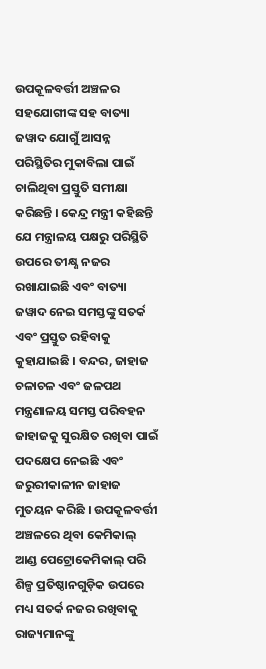ଉପକୂଳବର୍ତ୍ତୀ ଅଞ୍ଚଳର ସହଯୋଗୀଙ୍କ ସହ ବାତ୍ୟା ଜୱାଦ ଯୋଗୁଁ ଆସନ୍ନ ପରିସ୍ଥିତିର ମୁକାବିଲା ପାଇଁ ଚାଲିଥିବା ପ୍ରସ୍ତୁତି ସମୀକ୍ଷା କରିଛନ୍ତି । କେନ୍ଦ୍ର ମନ୍ତ୍ରୀ କହିଛନ୍ତି ଯେ ମନ୍ତ୍ରାଳୟ ପକ୍ଷରୁ ପରିସ୍ଥିତି ଉପରେ ତୀକ୍ଷ୍ଣ ନଜର ରଖାଯାଇଛି ଏବଂ ବାତ୍ୟା ଜୱାଦ ନେଇ ସମସ୍ତଙ୍କୁ ସତର୍କ ଏବଂ ପ୍ରସ୍ତୁତ ରହିବାକୁ କୁହାଯାଇଛି । ବନ୍ଦର, ଜାହାଜ ଚଳାଚଳ ଏବଂ ଜଳପଥ ମନ୍ତ୍ରଣାଳୟ ସମସ୍ତ ପରିବହନ ଜାହାଜକୁ ସୁରକ୍ଷିତ ରଖିବା ପାଇଁ ପଦକ୍ଷେପ ନେଇଛି ଏବଂ ଜରୁରୀକାଳୀନ ଜାହାଜ ମୁତୟନ କରିଛି । ଉପକୂଳବର୍ତ୍ତୀ ଅଞ୍ଚଳରେ ଥିବା କେମିକାଲ୍ ଆଣ୍ଡ ପେଟ୍ରୋକେମିକାଲ୍ ପରି ଶିଳ୍ପ ପ୍ରତିଷ୍ଠାନଗୁଡ଼ିକ ଉପରେ ମଧ୍ୟ ସତର୍କ ନଜର ରଖିବାକୁ ରାଜ୍ୟମାନଙ୍କୁ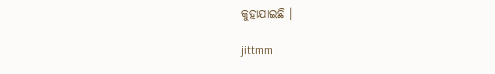କୁହାଯାଇଛି ।

jittmm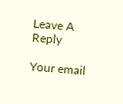Leave A Reply

Your email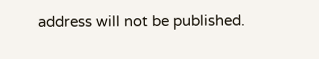address will not be published.